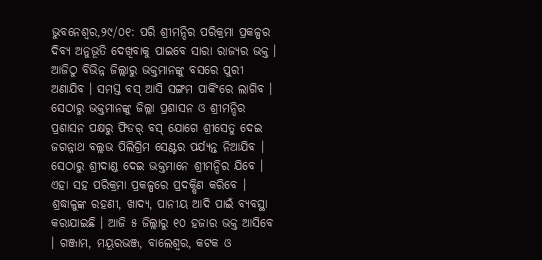ଭୁବନେଶ୍ୱର,୨୯/୦୧: ପରି ଶ୍ରୀମନ୍ଦିର ପରିକ୍ରମା ପ୍ରକଳ୍ପର ଦିବ୍ୟ ଅନୁଭୂତି ଦେଖିବାକୁ ପାଇବେ ସାରା ରାଜ୍ୟର ଭକ୍ତ । ଆଜିଠୁ ବିଭିନ୍ନ ଜିଲ୍ଲାରୁ ଭକ୍ତମାନଙ୍କୁ ବସରେ ପୁରୀ ଅଣାଯିବ । ସମସ୍ତ ବସ୍ ଆସି ସଙ୍ଗମ ପାର୍କିଂରେ ଲାଗିବ । ସେଠାରୁ ଭକ୍ତମାନଙ୍କୁ ଜିଲ୍ଲା ପ୍ରଶାସନ ଓ ଶ୍ରୀମନ୍ଦିର ପ୍ରଶାସନ ପକ୍ଷରୁ ଫିଡର୍ ବସ୍ ଯୋଗେ ଶ୍ରୀସେତୁ ଦେଇ ଜଗନ୍ନାଥ ବଲ୍ଲଭ ପିଲିଗ୍ରିମ ସେଣ୍ଟର ପର୍ଯ୍ୟନ୍ତ ନିଆଯିବ । ସେଠାରୁ ଶ୍ରୀଦାଣ୍ଡ ଦେଇ ଭକ୍ତମାନେ ଶ୍ରୀମନ୍ଦିର ଯିବେ । ଏହା ସହ ପରିକ୍ରମା ପ୍ରକଳ୍ପରେ ପ୍ରଦକ୍ଷିଣ କରିବେ । ଶ୍ରଦ୍ଧାଳୁଙ୍କ ରହଣୀ, ଖାଦ୍ୟ, ପାନୀୟ ଆଦି ପାଇଁ ବ୍ୟବସ୍ଥା କରାଯାଇଛି । ଆଜି ୫ ଜିଲ୍ଲାରୁ ୧୦ ହଜାର ଭକ୍ତ ଆସିବେ । ଗଞ୍ଜାମ, ମୟୂରଭଞ୍ଜ, ବାଲେଶ୍ୱର, କଟକ ଓ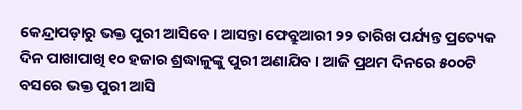କେନ୍ଦ୍ରାପଡ଼ାରୁ ଭକ୍ତ ପୁରୀ ଆସିବେ । ଆସନ୍ତା ଫେବ୍ରୁଆରୀ ୨୨ ତାରିଖ ପର୍ଯ୍ୟନ୍ତ ପ୍ରତ୍ୟେକ ଦିନ ପାଖାପାଖି ୧୦ ହଜାର ଶ୍ରଦ୍ଧାଳୁଙ୍କୁ ପୁରୀ ଅଣାଯିବ । ଆଜି ପ୍ରଥମ ଦିନରେ ୫୦୦ଟି ବସରେ ଭକ୍ତ ପୁରୀ ଆସି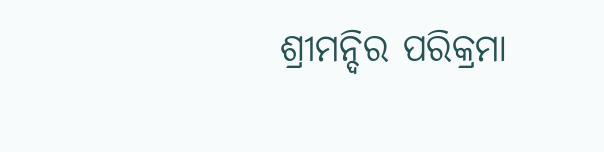ଶ୍ରୀମନ୍ଦିର ପରିକ୍ରମା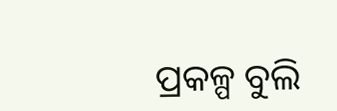ପ୍ରକଳ୍ପ ବୁଲି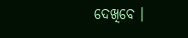ଦେଖିବେ ।